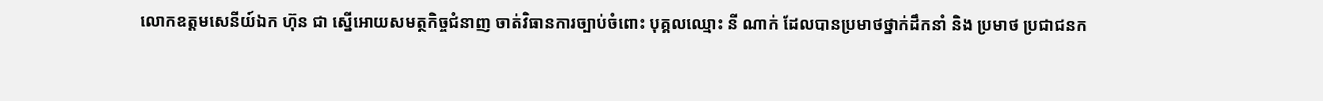លោកឧត្ដមសេនីយ៍ឯក ហ៊ុន ជា ស្នេីអោយសមត្ថកិច្ចជំនាញ ចាត់វិធានការច្បាប់ចំពោះ បុគ្គលឈ្មោះ នី ណាក់ ដែលបានប្រមាថថ្នាក់ដឹកនាំ និង ប្រមាថ ប្រជាជនក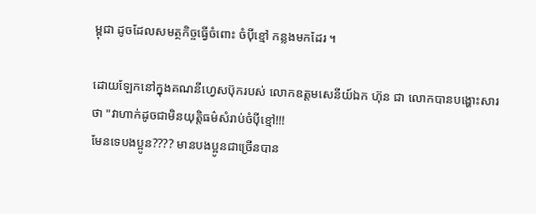ម្ពុជា ដូចដែលសមត្ថកិច្ចធ្វេីចំពោះ ចំប៉ីខ្មៅ កន្លងមកដែរ ។

ដោយឡែកនៅក្នុងគណនីហ្វេសប៊ុករបស់ លោកឧត្ដមសេនីយ៍ឯក ហ៊ុន ជា លោកបានបង្ហោះសារថា "វាហាក់ដូចជាមិនយុត្តិធម៌សំរាប់ចំប៉ីខ្មៅ!!!
មែនទេបងប្អូន???? មានបងប្អូនជាច្រើនបាន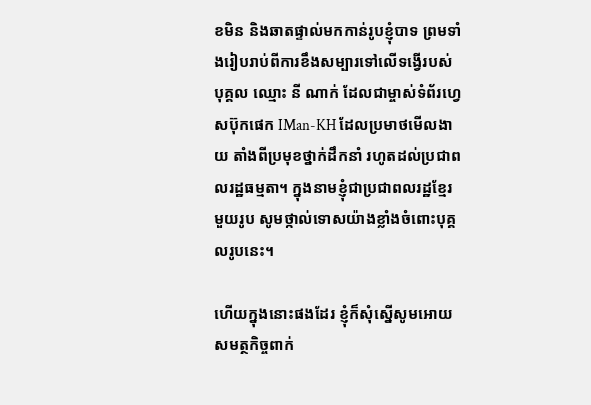ខមិន និងឆាតផ្ទាល់មកកាន់រូបខ្ញុំបាទ ព្រមទាំងរៀបរាប់ពីការខឹងសម្បារទៅលើទង្វើរបស់បុគ្គល ឈ្មោះ នី ណាក់ ដែលជាម្ចាស់ទំព័រហ្វេសប៊ុកផេក IMan-KH ដែលប្រមាថមើលងាយ តាំងពីប្រមុខថ្នាក់ដឹកនាំ រហូតដល់ប្រជាពលរដ្ឋធម្មតា។ ក្នុងនាមខ្ញុំជាប្រជាពលរដ្ឋខ្មែរមួយរូប សូមថ្កាល់ទោសយ៉ាងខ្លាំងចំពោះបុគ្គលរូបនេះ។

ហើយក្នុងនោះផងដែរ ខ្ញុំក៏សុំស្នើសូមអោយសមត្ថកិច្ចពាក់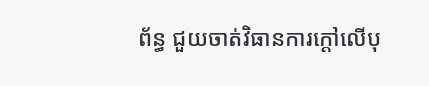ព័ន្ធ ជួយចាត់វិធានការក្ដៅលើបុ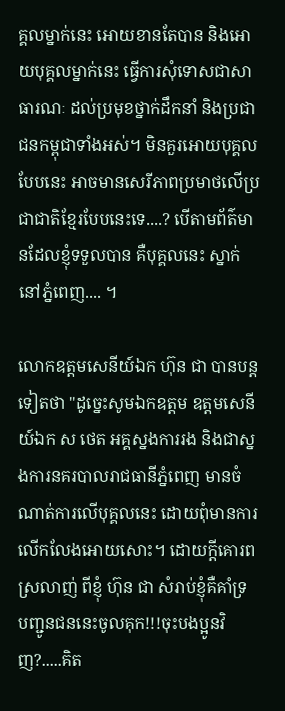គ្គលម្នាក់នេះ អោយខានតែបាន និងអោយបុគ្គលម្នាក់នេះ ធ្វើការសុំទោសជាសាធារណៈ ដល់ប្រមុខថ្នាក់ដឹកនាំ និងប្រជាជនកម្ពុជាទាំងអស់។ មិនគួរអោយបុគ្គលបែបនេះ អាចមានសេរីភាពប្រមាថលើប្រជាជាតិខ្មែរបែបនេះទេ....? បើតាមព័ត៌មានដែលខ្ញុំទទួលបាន គឺបុគ្គលនេះ ស្នាក់នៅភ្នំពេញ.... ។

លោកឧត្ដមសេនីយ៍ឯក ហ៊ុន ជា បានបន្តទៀតថា "ដូច្នេះសូមឯកឧត្តម ឧត្តមសេនីយ៍ឯក ស ថេត អគ្គស្នងការរង និងជាស្នងការនគរបាលរាជធានីភ្នំពេញ មានចំណាត់ការលើបុគ្គលនេះ ដោយពុំមានការលើកលែងអោយសោះ។ ដោយក្ដីគោរពស្រលាញ់ ពីខ្ញុំ ហ៊ុន ជា សំរាប់ខ្ញុំគឺគាំទ្រ បញ្ជូនជននេះចូលគុក!!!ចុះបងប្អូនវិញ?.....គិត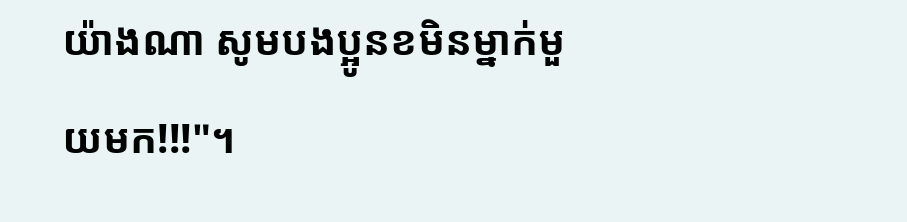យ៉ាងណា សូមបងប្អូនខមិនម្នាក់មួយមក!!!"។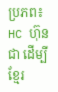ប្រភព៖ HC ហ៊ុន ជា ដើម្បីខ្មែរ